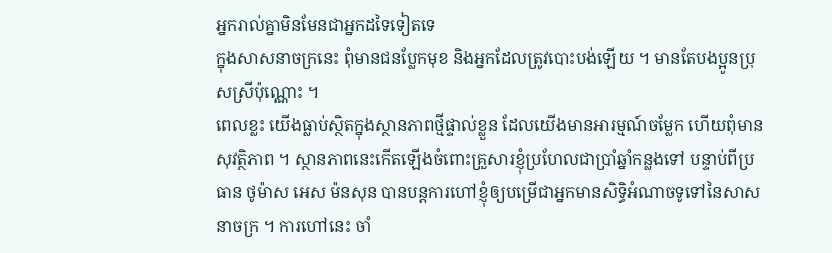អ្នករាល់គ្នាមិនមែនជាអ្នកដទៃទៀតទេ
ក្នុងសាសនាចក្រនេះ ពុំមានជនប្លែកមុខ និងអ្នកដែលត្រូវបោះបង់ឡើយ ។ មានតែបងប្អូនប្រុសស្រីប៉ុណ្ណោះ ។
ពេលខ្លះ យើងធ្លាប់ស្ថិតក្នុងស្ថានភាពថ្មីផ្ទាល់ខ្លួន ដែលយើងមានអារម្មណ៍ចម្លែក ហើយពុំមានសុវត្ថិភាព ។ ស្ថានភាពនេះកើតឡើងចំពោះគ្រួសារខ្ញុំប្រហែលជាប្រាំឆ្នាំកន្លងទៅ បន្ទាប់ពីប្រធាន ថូម៉ាស អេស ម៉នសុន បានបន្តការហៅខ្ញុំឲ្យបម្រើជាអ្នកមានសិទ្ធិអំណាចទូទៅនៃសាសនាចក្រ ។ ការហៅនេះ ចាំ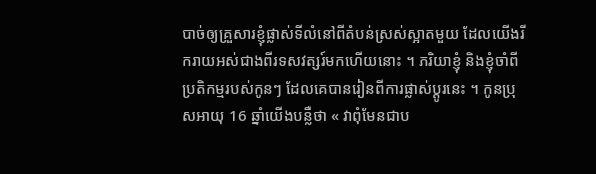បាច់ឲ្យគ្រួសារខ្ញុំផ្លាស់ទីលំនៅពីតំបន់ស្រស់ស្អាតមួយ ដែលយើងរីករាយអស់ជាងពីរទសវត្សរ៍មកហើយនោះ ។ ភរិយាខ្ញុំ និងខ្ញុំចាំពីប្រតិកម្មរបស់កូនៗ ដែលគេបានរៀនពីការផ្លាស់ប្ដូរនេះ ។ កូនប្រុសអាយុ 16 ឆ្នាំយើងបន្លឺថា « វាពុំមែនជាប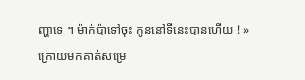ញ្ហាទេ ។ ម៉ាក់ប៉ាទៅចុះ កូននៅទីនេះបានហើយ ! »
ក្រោយមកគាត់សម្រេ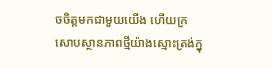ចចិត្តមកជាមួយយើង ហើយក្រសោបស្ថានភាពថ្មីយ៉ាងស្មោះត្រង់ក្នុ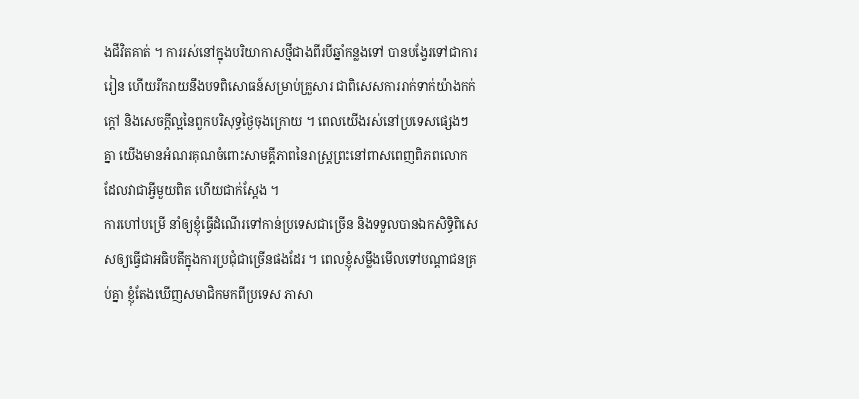ងជីវិតគាត់ ។ ការរស់នៅក្នុងបរិយាកាសថ្មីជាងពីរបីឆ្នាំកន្លងទៅ បានបង្វែរទៅជាការរៀន ហើយរីករាយនឹងបទពិសោធន៍សម្រាប់គ្រួសារ ជាពិសេសការរាក់ទាក់យ៉ាងកក់ក្ដៅ និងសេចក្ដីល្អនៃពួកបរិសុទ្ធថ្ងៃចុងក្រោយ ។ ពេលយើងរស់នៅប្រទេសផ្សេងៗគ្នា យើងមានអំណរគុណចំពោះសាមគ្គីភាពនៃរាស្ត្រព្រះនៅពាសពេញពិភពលោក ដែលវាជាអ្វីមួយពិត ហើយជាក់ស្ដែង ។
ការហៅបម្រើ នាំឲ្យខ្ញុំធ្វើដំណើរទៅកាន់ប្រទេសជាច្រើន និងទទួលបានឯកសិទ្ធិពិសេសឲ្យធ្វើជាអធិបតីក្នុងការប្រជុំជាច្រើនផងដែរ ។ ពេលខ្ញុំសម្លឹងមើលទៅបណ្ដាជនគ្រប់គ្នា ខ្ញុំតែងឃើញសមាជិកមកពីប្រទេស ភាសា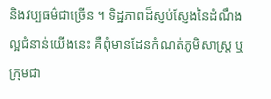និងវប្បធម៌ជាច្រើន ។ ទិដ្ឋភាពដ៏ស្ញប់ស្ញែងនៃដំណឹងល្អជំនាន់យើងនេះ គឺពុំមានដែនកំណត់ភូមិសាស្ត្រ ឬក្រុមជា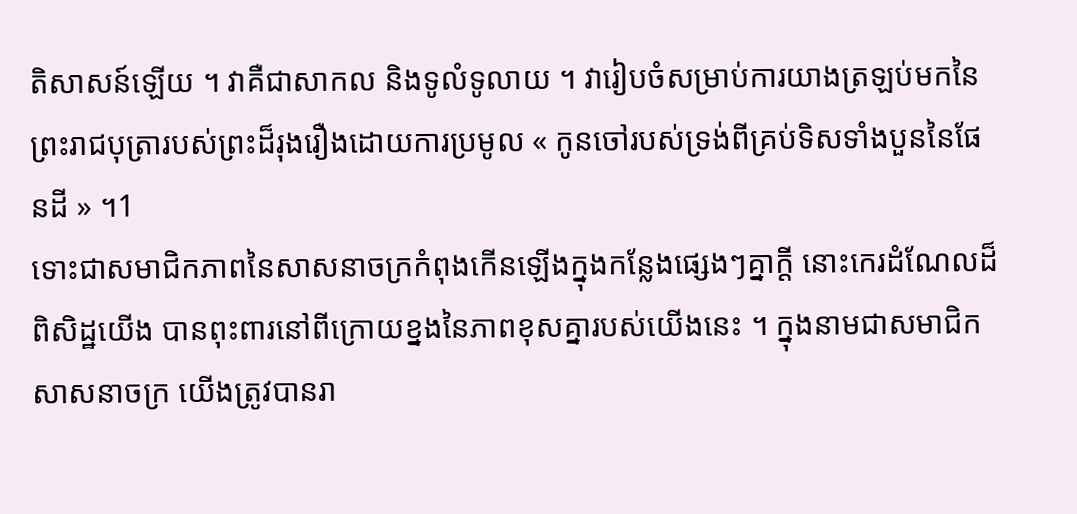តិសាសន៍ឡើយ ។ វាគឺជាសាកល និងទូលំទូលាយ ។ វារៀបចំសម្រាប់ការយាងត្រឡប់មកនៃព្រះរាជបុត្រារបស់ព្រះដ៏រុងរឿងដោយការប្រមូល « កូនចៅរបស់ទ្រង់ពីគ្រប់ទិសទាំងបួននៃផែនដី » ។1
ទោះជាសមាជិកភាពនៃសាសនាចក្រកំពុងកើនឡើងក្នុងកន្លែងផ្សេងៗគ្នាក្ដី នោះកេរដំណែលដ៏ពិសិដ្ឋយើង បានពុះពារនៅពីក្រោយខ្នងនៃភាពខុសគ្នារបស់យើងនេះ ។ ក្នុងនាមជាសមាជិកសាសនាចក្រ យើងត្រូវបានរា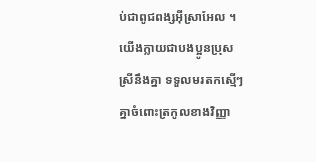ប់ជាពូជពង្សអ៊ីស្រាអែល ។ យើងក្លាយជាបងប្អូនប្រុសស្រីនឹងគ្នា ទទួលមរតកស្មើៗគ្នាចំពោះត្រកូលខាងវិញ្ញា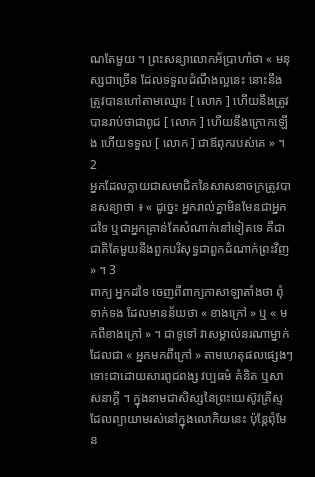ណតែមួយ ។ ព្រះសន្យាលោកអ័ប្រាហាំថា « មនុស្សជាច្រើន ដែលទទួលដំណឹងល្អនេះ នោះនឹងត្រូវបានហៅតាមឈ្មោះ [ លោក ] ហើយនឹងត្រូវបានរាប់ថាជាពូជ [ លោក ] ហើយនឹងក្រោកឡើង ហើយទទួល [ លោក ] ជាឪពុករបស់គេ » ។ 2
អ្នកដែលក្លាយជាសមាជិកនៃសាសនាចក្រត្រូវបានសន្យាថា ៖ « ដូច្នេះ អ្នករាល់គ្នាមិនមែនជាអ្នកដទៃ ឬជាអ្នកគ្រាន់តែសំណាក់នៅទៀតទេ គឺជាជាតិតែមួយនឹងពួកបរិសុទ្ធជាពួកដំណាក់ព្រះវិញ » ។ 3
ពាក្យ អ្នកដទៃ ចេញពីពាក្យភាសាឡាតាំងថា ពុំទាក់ទង ដែលមានន័យថា « ខាងក្រៅ » ឬ « មកពីខាងក្រៅ » ។ ជាទូទៅ វាសម្គាល់នរណាម្នាក់ដែលជា « អ្នកមកពីក្រៅ » តាមហេតុផលផ្សេងៗ ទោះជាដោយសារពូជពង្ស វប្បធម៌ គំនិត ឬសាសនាក្ដី ។ ក្នុងនាមជាសិស្សនៃព្រះយេស៊ូវគ្រីស្ទ ដែលព្យាយាមរស់នៅក្នុងលោកិយនេះ ប៉ុន្តែពុំមែន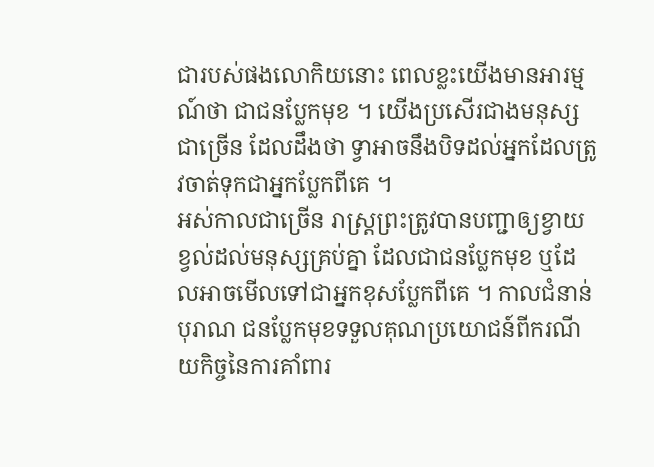ជារបស់ផងលោកិយនោះ ពេលខ្លះយើងមានអារម្មណ៍ថា ជាជនប្លែកមុខ ។ យើងប្រសើរជាងមនុស្សជាច្រើន ដែលដឹងថា ទ្វាអាចនឹងបិទដល់អ្នកដែលត្រូវចាត់ទុកជាអ្នកប្លែកពីគេ ។
អស់កាលជាច្រើន រាស្ត្រព្រះត្រូវបានបញ្ជាឲ្យខ្វាយខ្វល់ដល់មនុស្សគ្រប់គ្នា ដែលជាជនប្លែកមុខ ឬដែលអាចមើលទៅជាអ្នកខុសប្លែកពីគេ ។ កាលជំនាន់បុរាណ ជនប្លែកមុខទទួលគុណប្រយោជន៍ពីករណីយកិច្ចនៃការគាំពារ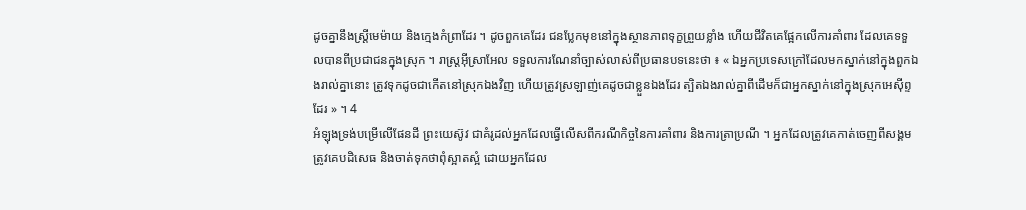ដូចគ្នានឹងស្ត្រីមេម៉ាយ និងក្មេងកំព្រាដែរ ។ ដូចពួកគេដែរ ជនប្លែកមុខនៅក្នុងស្ថានភាពទុក្ខព្រួយខ្លាំង ហើយជីវិតគេផ្អែកលើការគាំពារ ដែលគេទទួលបានពីប្រជាជនក្នុងស្រុក ។ រាស្ត្រអ៊ីស្រាអែល ទទួលការណែនាំច្បាស់លាស់ពីប្រធានបទនេះថា ៖ « ឯអ្នកប្រទេសក្រៅដែលមកស្នាក់នៅក្នុងពួកឯងរាល់គ្នានោះ ត្រូវទុកដូចជាកើតនៅស្រុកឯងវិញ ហើយត្រូវស្រឡាញ់គេដូចជាខ្លួនឯងដែរ ត្បិតឯងរាល់គ្នាពីដើមក៏ជាអ្នកស្នាក់នៅក្នុងស្រុកអេស៊ីព្ទដែរ » ។ 4
អំឡុងទ្រង់បម្រើលើផែនដី ព្រះយេស៊ូវ ជាគំរូដល់អ្នកដែលធ្វើលើសពីករណីកិច្ចនៃការគាំពារ និងការត្រាប្រណី ។ អ្នកដែលត្រូវគេកាត់ចេញពីសង្គម ត្រូវគេបដិសេធ និងចាត់ទុកថាពុំស្អាតស្អំ ដោយអ្នកដែល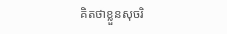គិតថាខ្លួនសុចរិ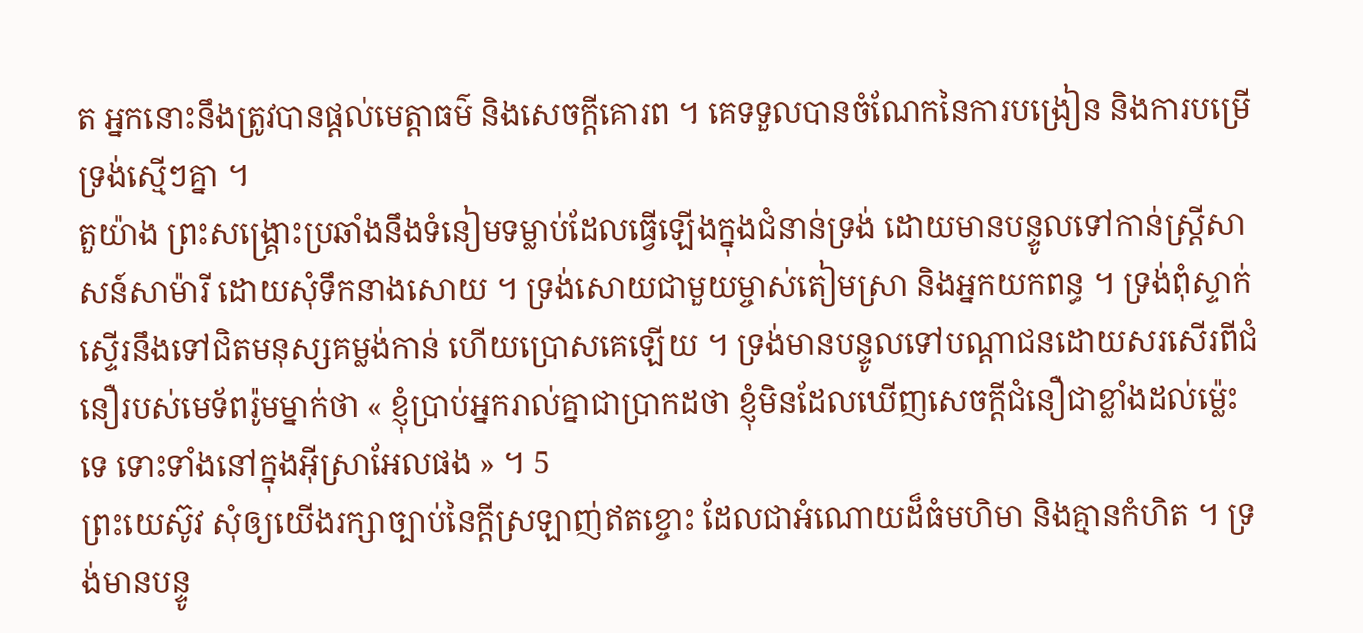ត អ្នកនោះនឹងត្រូវបានផ្ដល់មេត្តាធម៌ និងសេចក្ដីគោរព ។ គេទទួលបានចំណែកនៃការបង្រៀន និងការបម្រើទ្រង់ស្មើៗគ្នា ។
តួយ៉ាង ព្រះសង្គ្រោះប្រឆាំងនឹងទំនៀមទម្លាប់ដែលធ្វើឡើងក្នុងជំនាន់ទ្រង់ ដោយមានបន្ទូលទៅកាន់ស្ត្រីសាសន៍សាម៉ារី ដោយសុំទឹកនាងសោយ ។ ទ្រង់សោយជាមួយម្ចាស់តៀមស្រា និងអ្នកយកពន្ធ ។ ទ្រង់ពុំស្ទាក់ស្ទើរនឹងទៅជិតមនុស្សគម្លង់កាន់ ហើយប្រោសគេឡើយ ។ ទ្រង់មានបន្ទូលទៅបណ្ដាជនដោយសរសើរពីជំនឿរបស់មេទ័ពរ៉ូមម្នាក់ថា « ខ្ញុំប្រាប់អ្នករាល់គ្នាជាប្រាកដថា ខ្ញុំមិនដែលឃើញសេចក្ដីជំនឿជាខ្លាំងដល់ម្ល៉េះទេ ទោះទាំងនៅក្នុងអ៊ីស្រាអែលផង » ។ 5
ព្រះយេស៊ូវ សុំឲ្យយើងរក្សាច្បាប់នៃក្ដីស្រឡាញ់ឥតខ្ចោះ ដែលជាអំណោយដ៏ធំមហិមា និងគ្មានកំហិត ។ ទ្រង់មានបន្ទូ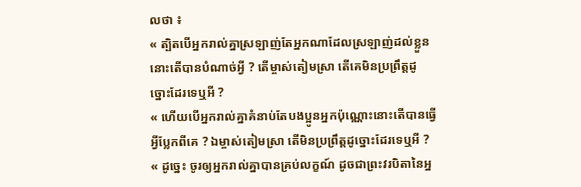លថា ៖
« ត្បិតបើអ្នករាល់គ្នាស្រឡាញ់តែអ្នកណាដែលស្រឡាញ់ដល់ខ្លួន នោះតើបានបំណាច់អ្វី ? តើម្ចាស់តៀមស្រា តើគេមិនប្រព្រឹត្តដូច្នោះដែរទេឬអី ?
« ហើយបើអ្នករាល់គ្នាគំនាប់តែបងប្អូនអ្នកប៉ុណ្ណោះនោះតើបានធ្វើអ្វីប្លែកពីគេ ? ឯម្ចាស់តៀមស្រា តើមិនប្រព្រឹត្តដូច្នោះដែរទេឬអី ?
« ដូច្នេះ ចូរឲ្យអ្នករាល់គ្នាបានគ្រប់លក្ខណ៍ ដូចជាព្រះវរបិតានៃអ្ន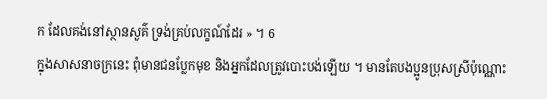ក ដែលគង់នៅស្ថានសួគ៌ ទ្រង់គ្រប់លក្ខណ៍ដែរ » ។ 6
ក្នុងសាសនាចក្រនេះ ពុំមានជនប្លែកមុខ និងអ្នកដែលត្រូវបោះបង់ឡើយ ។ មានតែបងប្អូនប្រុសស្រីប៉ុណ្ណោះ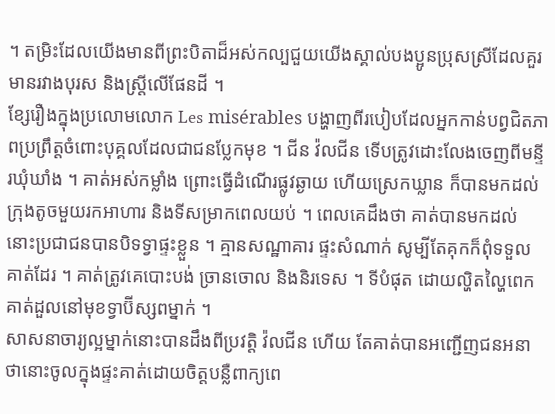។ តម្រិះដែលយើងមានពីព្រះបិតាដ៏អស់កល្បជួយយើងស្គាល់បងប្អូនប្រុសស្រីដែលគួរមានរវាងបុរស និងស្ត្រីលើផែនដី ។
ខ្សែរឿងក្នុងប្រលោមលោក Les misérables បង្ហាញពីរបៀបដែលអ្នកកាន់បព្វជិតភាពប្រព្រឹត្តចំពោះបុគ្គលដែលជាជនប្លែកមុខ ។ ជីន វ៉លជីន ទើបត្រូវដោះលែងចេញពីមន្ទីរឃុំឃាំង ។ គាត់អស់កម្លាំង ព្រោះធ្វើដំណើរផ្លូវឆ្ងាយ ហើយស្រេកឃ្លាន ក៏បានមកដល់ក្រុងតូចមួយរកអាហារ និងទីសម្រាកពេលយប់ ។ ពេលគេដឹងថា គាត់បានមកដល់ នោះប្រជាជនបានបិទទ្វាផ្ទះខ្លួន ។ គ្មានសណ្ឋាគារ ផ្ទះសំណាក់ សូម្បីតែគុកក៏ពុំទទួលគាត់ដែរ ។ គាត់ត្រូវគេបោះបង់ ច្រានចោល និងនិរទេស ។ ទីបំផុត ដោយល្ហិតល្ហៃពេក គាត់ដួលនៅមុខទ្វាប៊ីស្សពម្នាក់ ។
សាសនាចារ្យល្អម្នាក់នោះបានដឹងពីប្រវត្តិ វ៉លជីន ហើយ តែគាត់បានអញ្ជើញជនអនាថានោះចូលក្នុងផ្ទះគាត់ដោយចិត្តបន្លឺពាក្យពេ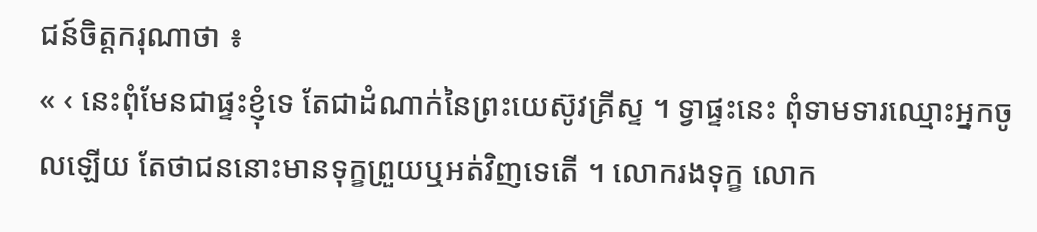ជន៍ចិត្តករុណាថា ៖
« ‹ នេះពុំមែនជាផ្ទះខ្ញុំទេ តែជាដំណាក់នៃព្រះយេស៊ូវគ្រីស្ទ ។ ទ្វាផ្ទះនេះ ពុំទាមទារឈ្មោះអ្នកចូលឡើយ តែថាជននោះមានទុក្ខព្រួយឬអត់វិញទេតើ ។ លោករងទុក្ខ លោក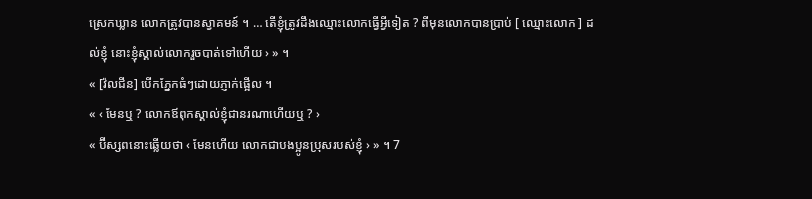ស្រេកឃ្លាន លោកត្រូវបានស្វាគមន៍ ។ … តើខ្ញុំត្រូវដឹងឈ្មោះលោកធ្វើអ្វីទៀត ? ពីមុនលោកបានប្រាប់ [ ឈ្មោះលោក ] ដល់ខ្ញុំ នោះខ្ញុំស្គាល់លោករួចបាត់ទៅហើយ › » ។
« [វ៉លជីន] បើកភ្នែកធំៗដោយភ្ញាក់ផ្អើល ។
« ‹ មែនឬ ? លោកឪពុកស្គាល់ខ្ញុំជានរណាហើយឬ ? ›
« ប៊ីស្សពនោះឆ្លើយថា ‹ មែនហើយ លោកជាបងប្អូនប្រុសរបស់ខ្ញុំ › » ។ 7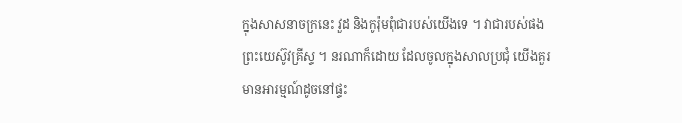ក្នុងសាសនាចក្រនេះ វួដ និងកូរ៉ុមពុំជារបស់យើងទេ ។ វាជារបស់ផងព្រះយេស៊ូវគ្រីស្ទ ។ នរណាក៏ដោយ ដែលចូលក្នុងសាលប្រជុំ យើងគួរមានអារម្មណ៍ដូចនៅផ្ទះ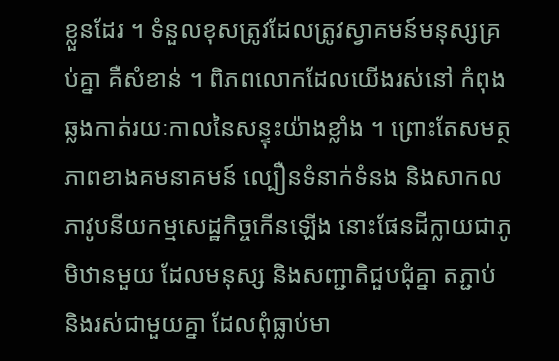ខ្លួនដែរ ។ ទំនួលខុសត្រូវដែលត្រូវស្វាគមន៍មនុស្សគ្រប់គ្នា គឺសំខាន់ ។ ពិភពលោកដែលយើងរស់នៅ កំពុងឆ្លងកាត់រយៈកាលនៃសន្ទុះយ៉ាងខ្លាំង ។ ព្រោះតែសមត្ថភាពខាងគមនាគមន៍ ល្បឿនទំនាក់ទំនង និងសាកលភាវូបនីយកម្មសេដ្ឋកិច្ចកើនឡើង នោះផែនដីក្លាយជាភូមិឋានមួយ ដែលមនុស្ស និងសញ្ជាតិជួបជុំគ្នា តភ្ជាប់ និងរស់ជាមួយគ្នា ដែលពុំធ្លាប់មា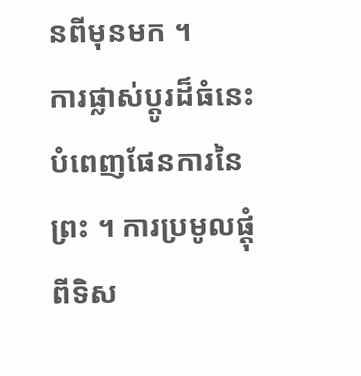នពីមុនមក ។
ការផ្លាស់ប្ដូរដ៏ធំនេះបំពេញផែនការនៃព្រះ ។ ការប្រមូលផ្ដុំពីទិស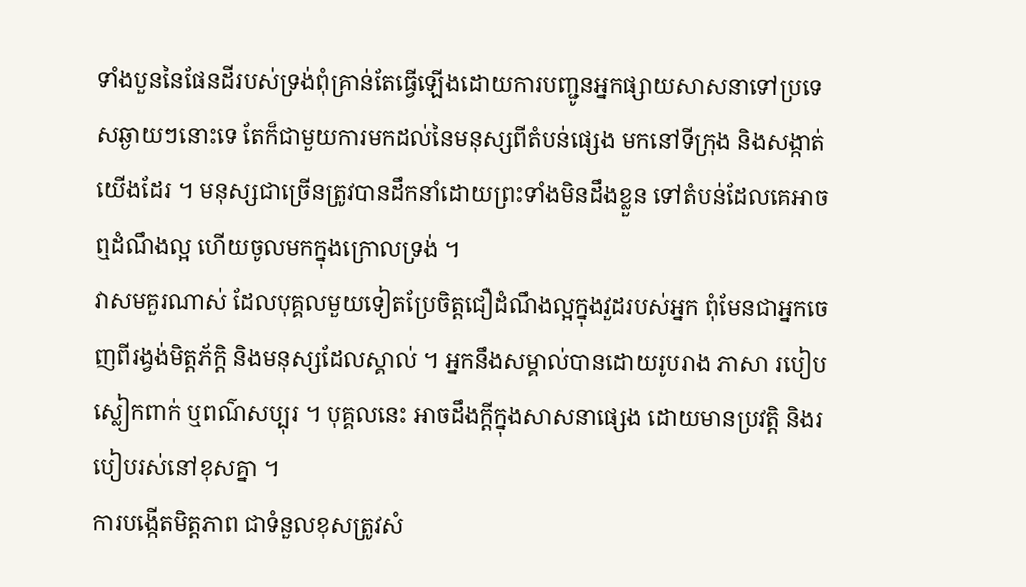ទាំងបួននៃផែនដីរបស់ទ្រង់ពុំគ្រាន់តែធ្វើឡើងដោយការបញ្ជូនអ្នកផ្សាយសាសនាទៅប្រទេសឆ្ងាយៗនោះទេ តែក៏ជាមួយការមកដល់នៃមនុស្សពីតំបន់ផ្សេង មកនៅទីក្រុង និងសង្កាត់យើងដែរ ។ មនុស្សជាច្រើនត្រូវបានដឹកនាំដោយព្រះទាំងមិនដឹងខ្លួន ទៅតំបន់ដែលគេអាចឮដំណឹងល្អ ហើយចូលមកក្នុងក្រោលទ្រង់ ។
វាសមគួរណាស់ ដែលបុគ្គលមួយទៀតប្រែចិត្តជឿដំណឹងល្អក្នុងវួដរបស់អ្នក ពុំមែនជាអ្នកចេញពីរង្វង់មិត្តភ័ក្តិ និងមនុស្សដែលស្គាល់ ។ អ្នកនឹងសម្គាល់បានដោយរូបរាង ភាសា របៀបស្លៀកពាក់ ឬពណ៌សប្បុរ ។ បុគ្គលនេះ អាចដឹងក្ដីក្នុងសាសនាផ្សេង ដោយមានប្រវត្តិ និងរបៀបរស់នៅខុសគ្នា ។
ការបង្កើតមិត្តភាព ជាទំនួលខុសត្រូវសំ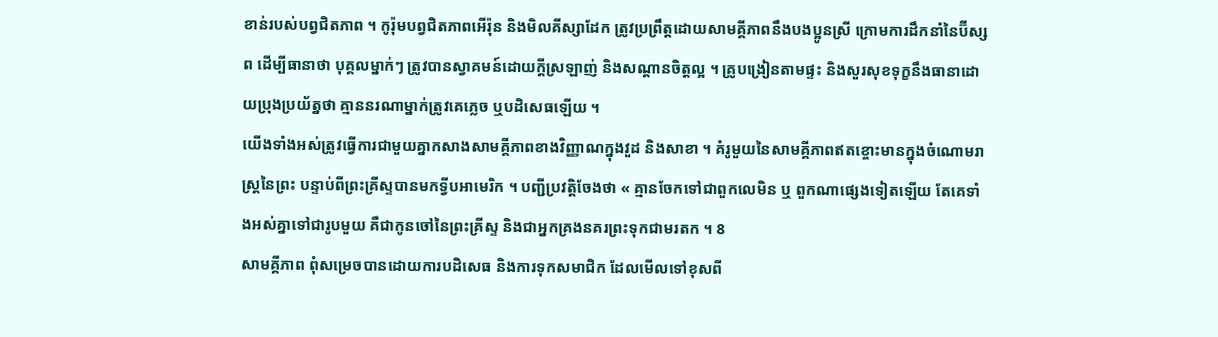ខាន់របស់បព្វជិតភាព ។ កូរ៉ុមបព្វជិតភាពអើរ៉ុន និងមិលគីស្សាដែក ត្រូវប្រព្រឹត្តដោយសាមគ្គីភាពនឹងបងប្អូនស្រី ក្រោមការដឹកនាំនៃប៊ីស្សព ដើម្បីធានាថា បុគ្គលម្នាក់ៗ ត្រូវបានស្វាគមន៍ដោយក្ដីស្រឡាញ់ និងសណ្តានចិត្តល្អ ។ គ្រូបង្រៀនតាមផ្ទះ និងសួរសុខទុក្ខនឹងធានាដោយប្រុងប្រយ័ត្នថា គ្មាននរណាម្នាក់ត្រូវគេភ្លេច ឬបដិសេធឡើយ ។
យើងទាំងអស់ត្រូវធ្វើការជាមួយគ្នាកសាងសាមគ្គីភាពខាងវិញ្ញាណក្នុងវួដ និងសាខា ។ គំរូមួយនៃសាមគ្គីភាពឥតខ្ចោះមានក្នុងចំណោមរាស្ត្រនៃព្រះ បន្ទាប់ពីព្រះគ្រីស្ទបានមកទ្វីបអាមេរិក ។ បញ្ជីប្រវត្តិចែងថា « គ្មានចែកទៅជាពួកលេមិន ឬ ពួកណាផ្សេងទៀតឡើយ តែគេទាំងអស់គ្នាទៅជារូបមួយ គឺជាកូនចៅនៃព្រះគ្រីស្ទ និងជាអ្នកគ្រងនគរព្រះទុកជាមរតក ។ 8
សាមគ្គីភាព ពុំសម្រេចបានដោយការបដិសេធ និងការទុកសមាជិក ដែលមើលទៅខុសពី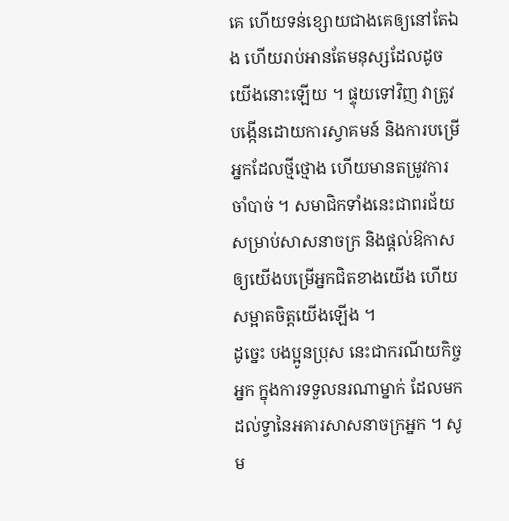គេ ហើយទន់ខ្សោយជាងគេឲ្យនៅតែឯង ហើយរាប់អានតែមនុស្សដែលដូចយើងនោះឡើយ ។ ផ្ទុយទៅវិញ វាត្រូវបង្កើនដោយការស្វាគមន៍ និងការបម្រើអ្នកដែលថ្មីថ្មោង ហើយមានតម្រូវការចាំបាច់ ។ សមាជិកទាំងនេះជាពរជ័យសម្រាប់សាសនាចក្រ និងផ្ដល់ឱកាសឲ្យយើងបម្រើអ្នកជិតខាងយើង ហើយសម្អាតចិត្តយើងឡើង ។
ដូច្នេះ បងប្អូនប្រុស នេះជាករណីយកិច្ចអ្នក ក្នុងការទទួលនរណាម្នាក់ ដែលមកដល់ទ្វានៃអគារសាសនាចក្រអ្នក ។ សូម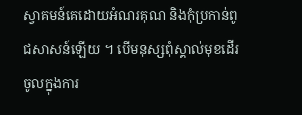ស្វាគមន៍គេដោយអំណរគុណ និងកុំប្រកាន់ពូជសាសន៍ឡើយ ។ បើមនុស្សពុំស្គាល់មុខដើរចូលក្នុងការ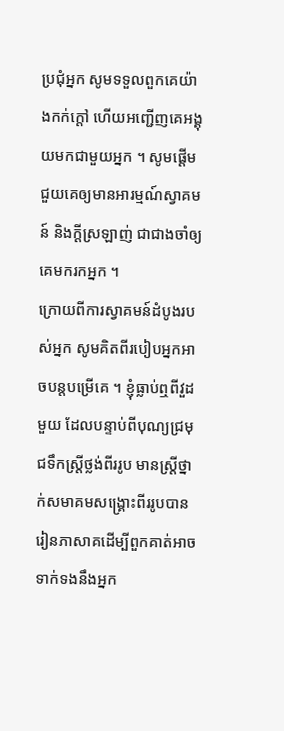ប្រជុំអ្នក សូមទទួលពួកគេយ៉ាងកក់ក្ដៅ ហើយអញ្ជើញគេអង្គុយមកជាមួយអ្នក ។ សូមផ្ដើមជួយគេឲ្យមានអារម្មណ៍ស្វាគមន៍ និងក្ដីស្រឡាញ់ ជាជាងចាំឲ្យគេមករកអ្នក ។
ក្រោយពីការស្វាគមន៍ដំបូងរបស់អ្នក សូមគិតពីរបៀបអ្នកអាចបន្តបម្រើគេ ។ ខ្ញុំធ្លាប់ឮពីវួដមួយ ដែលបន្ទាប់ពីបុណ្យជ្រមុជទឹកស្ត្រីថ្លង់ពីររូប មានស្ត្រីថ្នាក់សមាគមសង្គ្រោះពីររូបបានរៀនភាសាគដើម្បីពួកគាត់អាចទាក់ទងនឹងអ្នក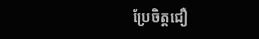ប្រែចិត្តជឿ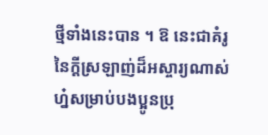ថ្មីទាំងនេះបាន ។ ឱ នេះជាគំរូនៃក្ដីស្រឡាញ់ដ៏អស្ចារ្យណាស់ហ្ន៎សម្រាប់បងប្អូនប្រុ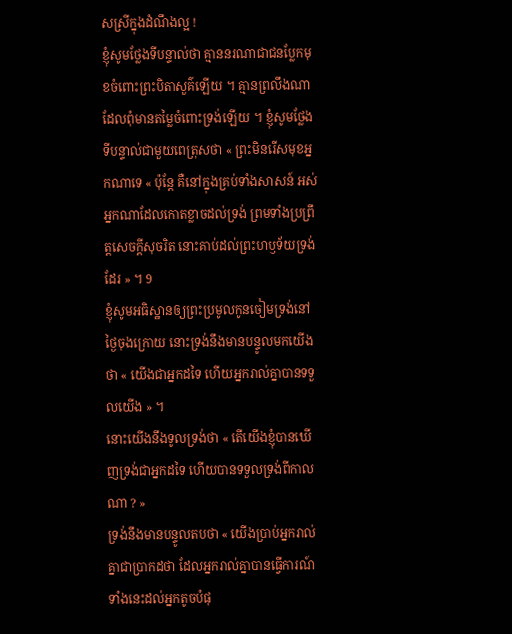សស្រីក្នុងដំណឹងល្អ !
ខ្ញុំសូមថ្លែងទីបន្ទាល់ថា គ្មាននរណាជាជនប្លែកមុខចំពោះព្រះបិតាសួគ៌ឡើយ ។ គ្មានព្រលឹងណាដែលពុំមានតម្លៃចំពោះទ្រង់ឡើយ ។ ខ្ញុំសូមថ្លែងទីបន្ទាល់ជាមួយពេត្រុសថា « ព្រះមិនរើសមុខអ្នកណាទេ « ប៉ុន្តែ គឺនៅក្នុងគ្រប់ទាំងសាសន៍ អស់អ្នកណាដែលកោតខ្លាចដល់ទ្រង់ ព្រមទាំងប្រព្រឹត្តសេចក្ដីសុចរិត នោះគាប់ដល់ព្រះហឫទ័យទ្រង់ដែរ » ។ 9
ខ្ញុំសូមអធិស្ឋានឲ្យព្រះប្រមូលកូនចៀមទ្រង់នៅថ្ងៃចុងក្រោយ នោះទ្រង់នឹងមានបន្ទូលមកយើងថា « យើងជាអ្នកដទៃ ហើយអ្នករាល់គ្នាបានទទួលយើង » ។
នោះយើងនឹងទូលទ្រង់ថា « តើយើងខ្ញុំបានឃើញទ្រង់ជាអ្នកដទៃ ហើយបានទទួលទ្រង់ពីកាលណា ? »
ទ្រង់នឹងមានបន្ទូលតបថា « យើងប្រាប់អ្នករាល់គ្នាជាប្រាកដថា ដែលអ្នករាល់គ្នាបានធ្វើការណ៍ទាំងនេះដល់អ្នកតូចបំផុ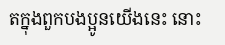តក្នុងពួកបងប្អូនយើងនេះ នោះ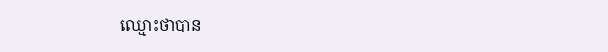ឈ្មោះថាបាន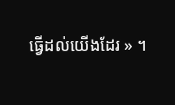ធ្វើដល់យើងដែរ » ។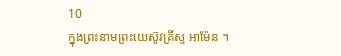10
ក្នុងព្រះនាមព្រះយេស៊ូវគ្រីស្ទ អាម៉ែន ។